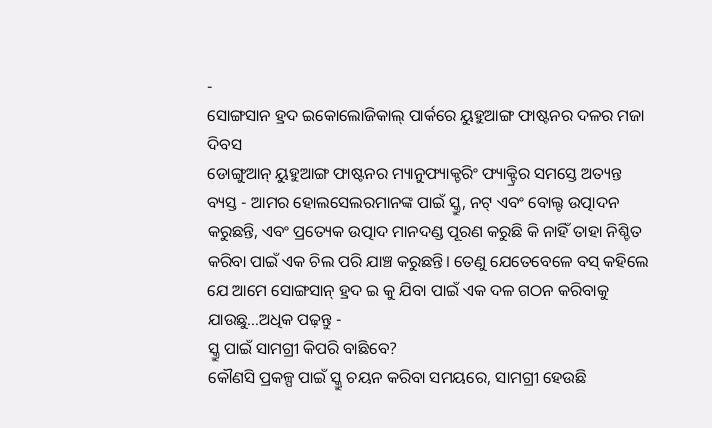-
ସୋଙ୍ଗସାନ ହ୍ରଦ ଇକୋଲୋଜିକାଲ୍ ପାର୍କରେ ୟୁହୁଆଙ୍ଗ ଫାଷ୍ଟନର ଦଳର ମଜା ଦିବସ
ଡୋଙ୍ଗୁଆନ୍ ୟୁହୁଆଙ୍ଗ ଫାଷ୍ଟନର ମ୍ୟାନୁଫ୍ୟାକ୍ଚରିଂ ଫ୍ୟାକ୍ଟ୍ରିର ସମସ୍ତେ ଅତ୍ୟନ୍ତ ବ୍ୟସ୍ତ - ଆମର ହୋଲସେଲରମାନଙ୍କ ପାଇଁ ସ୍କ୍ରୁ, ନଟ୍ ଏବଂ ବୋଲ୍ଟ ଉତ୍ପାଦନ କରୁଛନ୍ତି, ଏବଂ ପ୍ରତ୍ୟେକ ଉତ୍ପାଦ ମାନଦଣ୍ଡ ପୂରଣ କରୁଛି କି ନାହିଁ ତାହା ନିଶ୍ଚିତ କରିବା ପାଇଁ ଏକ ଚିଲ ପରି ଯାଞ୍ଚ କରୁଛନ୍ତି। ତେଣୁ ଯେତେବେଳେ ବସ୍ କହିଲେ ଯେ ଆମେ ସୋଙ୍ଗସାନ୍ ହ୍ରଦ ଇ କୁ ଯିବା ପାଇଁ ଏକ ଦଳ ଗଠନ କରିବାକୁ ଯାଉଛୁ...ଅଧିକ ପଢ଼ନ୍ତୁ -
ସ୍କ୍ରୁ ପାଇଁ ସାମଗ୍ରୀ କିପରି ବାଛିବେ?
କୌଣସି ପ୍ରକଳ୍ପ ପାଇଁ ସ୍କ୍ରୁ ଚୟନ କରିବା ସମୟରେ, ସାମଗ୍ରୀ ହେଉଛି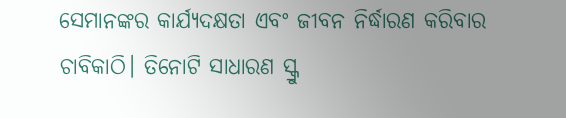ସେମାନଙ୍କର କାର୍ଯ୍ୟଦକ୍ଷତା ଏବଂ ଜୀବନ ନିର୍ଦ୍ଧାରଣ କରିବାର ଚାବିକାଠି। ତିନୋଟି ସାଧାରଣ ସ୍କ୍ରୁ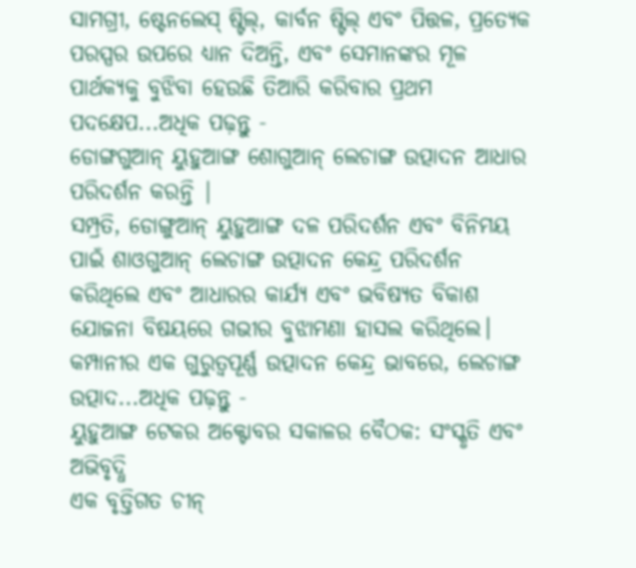ସାମଗ୍ରୀ, ଷ୍ଟେନଲେସ୍ ଷ୍ଟିଲ୍, କାର୍ବନ ଷ୍ଟିଲ୍ ଏବଂ ପିତ୍ତଳ, ପ୍ରତ୍ୟେକ ପରସ୍ପର ଉପରେ ଧ୍ୟାନ ଦିଅନ୍ତି, ଏବଂ ସେମାନଙ୍କର ମୂଳ ପାର୍ଥକ୍ୟକୁ ବୁଝିବା ହେଉଛି ତିଆରି କରିବାର ପ୍ରଥମ ପଦକ୍ଷେପ...ଅଧିକ ପଢ଼ନ୍ତୁ -
ଡୋଙ୍ଗଗୁଆନ୍ ୟୁହୁଆଙ୍ଗ ଶୋଗୁଆନ୍ ଲେଚାଙ୍ଗ ଉତ୍ପାଦନ ଆଧାର ପରିଦର୍ଶନ କରନ୍ତି |
ସମ୍ପ୍ରତି, ଡୋଙ୍ଗୁଆନ୍ ୟୁହୁଆଙ୍ଗ ଦଳ ପରିଦର୍ଶନ ଏବଂ ବିନିମୟ ପାଇଁ ଶାଓଗୁଆନ୍ ଲେଚାଙ୍ଗ ଉତ୍ପାଦନ କେନ୍ଦ୍ର ପରିଦର୍ଶନ କରିଥିଲେ ଏବଂ ଆଧାରର କାର୍ଯ୍ୟ ଏବଂ ଭବିଷ୍ୟତ ବିକାଶ ଯୋଜନା ବିଷୟରେ ଗଭୀର ବୁଝାମଣା ହାସଲ କରିଥିଲେ। କମ୍ପାନୀର ଏକ ଗୁରୁତ୍ୱପୂର୍ଣ୍ଣ ଉତ୍ପାଦନ କେନ୍ଦ୍ର ଭାବରେ, ଲେଚାଙ୍ଗ ଉତ୍ପାଦ...ଅଧିକ ପଢ଼ନ୍ତୁ -
ୟୁହୁଆଙ୍ଗ ଟେକର ଅକ୍ଟୋବର ସକାଳର ବୈଠକ: ସଂସ୍କୃତି ଏବଂ ଅଭିବୃଦ୍ଧି
ଏକ ବୃତ୍ତିଗତ ଚୀନ୍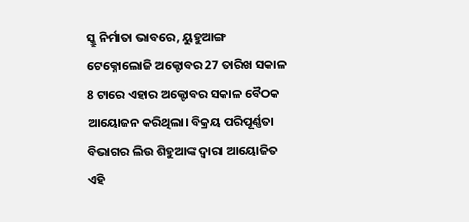ସ୍କ୍ରୁ ନିର୍ମାତା ଭାବରେ, ୟୁହୁଆଙ୍ଗ ଟେକ୍ନୋଲୋଜି ଅକ୍ଟୋବର 27 ତାରିଖ ସକାଳ 8 ଟାରେ ଏହାର ଅକ୍ଟୋବର ସକାଳ ବୈଠକ ଆୟୋଜନ କରିଥିଲା। ବିକ୍ରୟ ପରିପୂର୍ଣ୍ଣତା ବିଭାଗର ଲିଉ ଶିହୁଆଙ୍କ ଦ୍ୱାରା ଆୟୋଜିତ ଏହି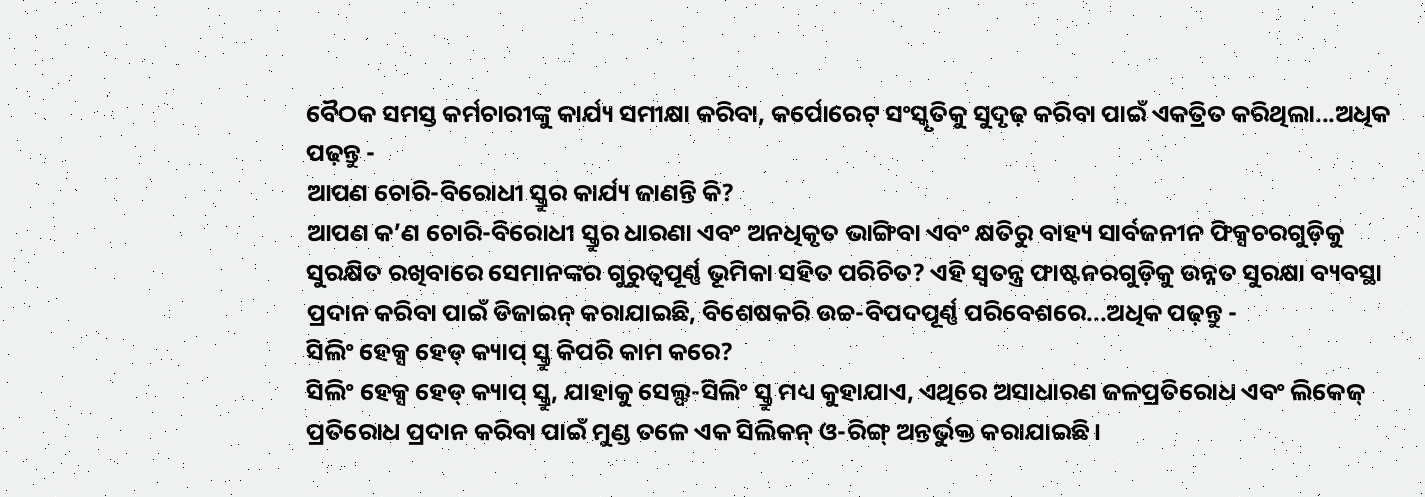ବୈଠକ ସମସ୍ତ କର୍ମଚାରୀଙ୍କୁ କାର୍ଯ୍ୟ ସମୀକ୍ଷା କରିବା, କର୍ପୋରେଟ୍ ସଂସ୍କୃତିକୁ ସୁଦୃଢ଼ କରିବା ପାଇଁ ଏକତ୍ରିତ କରିଥିଲା...ଅଧିକ ପଢ଼ନ୍ତୁ -
ଆପଣ ଚୋରି-ବିରୋଧୀ ସ୍କ୍ରୁର କାର୍ଯ୍ୟ ଜାଣନ୍ତି କି?
ଆପଣ କ’ଣ ଚୋରି-ବିରୋଧୀ ସ୍କ୍ରୁର ଧାରଣା ଏବଂ ଅନଧିକୃତ ଭାଙ୍ଗିବା ଏବଂ କ୍ଷତିରୁ ବାହ୍ୟ ସାର୍ବଜନୀନ ଫିକ୍ସଚରଗୁଡ଼ିକୁ ସୁରକ୍ଷିତ ରଖିବାରେ ସେମାନଙ୍କର ଗୁରୁତ୍ୱପୂର୍ଣ୍ଣ ଭୂମିକା ସହିତ ପରିଚିତ? ଏହି ସ୍ୱତନ୍ତ୍ର ଫାଷ୍ଟନରଗୁଡ଼ିକୁ ଉନ୍ନତ ସୁରକ୍ଷା ବ୍ୟବସ୍ଥା ପ୍ରଦାନ କରିବା ପାଇଁ ଡିଜାଇନ୍ କରାଯାଇଛି, ବିଶେଷକରି ଉଚ୍ଚ-ବିପଦପୂର୍ଣ୍ଣ ପରିବେଶରେ...ଅଧିକ ପଢ଼ନ୍ତୁ -
ସିଲିଂ ହେକ୍ସ ହେଡ୍ କ୍ୟାପ୍ ସ୍କ୍ରୁ କିପରି କାମ କରେ?
ସିଲିଂ ହେକ୍ସ ହେଡ୍ କ୍ୟାପ୍ ସ୍କ୍ରୁ, ଯାହାକୁ ସେଲ୍ଫ-ସିଲିଂ ସ୍କ୍ରୁ ମଧ୍ୟ କୁହାଯାଏ, ଏଥିରେ ଅସାଧାରଣ ଜଳପ୍ରତିରୋଧ ଏବଂ ଲିକେଜ୍ ପ୍ରତିରୋଧ ପ୍ରଦାନ କରିବା ପାଇଁ ମୁଣ୍ଡ ତଳେ ଏକ ସିଲିକନ୍ ଓ-ରିଙ୍ଗ୍ ଅନ୍ତର୍ଭୁକ୍ତ କରାଯାଇଛି।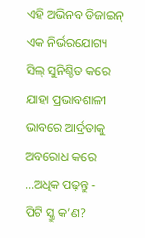ଏହି ଅଭିନବ ଡିଜାଇନ୍ ଏକ ନିର୍ଭରଯୋଗ୍ୟ ସିଲ୍ ସୁନିଶ୍ଚିତ କରେ ଯାହା ପ୍ରଭାବଶାଳୀ ଭାବରେ ଆର୍ଦ୍ରତାକୁ ଅବରୋଧ କରେ ...ଅଧିକ ପଢ଼ନ୍ତୁ -
ପିଟି ସ୍କ୍ରୁ କ’ଣ?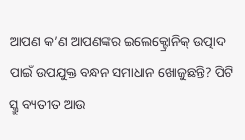ଆପଣ କ’ଣ ଆପଣଙ୍କର ଇଲେକ୍ଟ୍ରୋନିକ୍ ଉତ୍ପାଦ ପାଇଁ ଉପଯୁକ୍ତ ବନ୍ଧନ ସମାଧାନ ଖୋଜୁଛନ୍ତି? ପିଟି ସ୍କ୍ରୁ ବ୍ୟତୀତ ଆଉ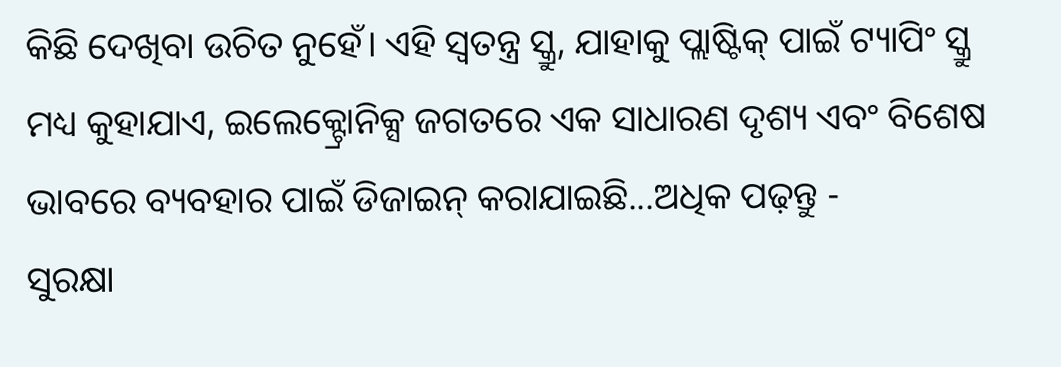କିଛି ଦେଖିବା ଉଚିତ ନୁହେଁ। ଏହି ସ୍ୱତନ୍ତ୍ର ସ୍କ୍ରୁ, ଯାହାକୁ ପ୍ଲାଷ୍ଟିକ୍ ପାଇଁ ଟ୍ୟାପିଂ ସ୍କ୍ରୁ ମଧ୍ୟ କୁହାଯାଏ, ଇଲେକ୍ଟ୍ରୋନିକ୍ସ ଜଗତରେ ଏକ ସାଧାରଣ ଦୃଶ୍ୟ ଏବଂ ବିଶେଷ ଭାବରେ ବ୍ୟବହାର ପାଇଁ ଡିଜାଇନ୍ କରାଯାଇଛି...ଅଧିକ ପଢ଼ନ୍ତୁ -
ସୁରକ୍ଷା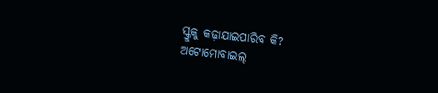ସ୍କ୍ରୁକୁ କଢ଼ାଯାଇପାରିବ କି?
ଅଟୋମୋବାଇଲ୍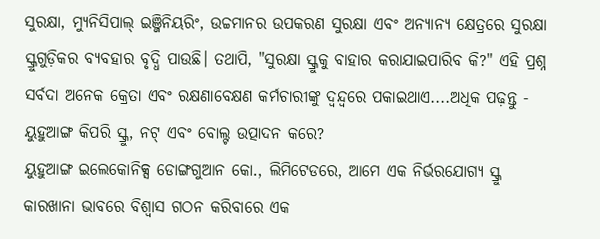ସୁରକ୍ଷା, ମ୍ୟୁନିସିପାଲ୍ ଇଞ୍ଜିନିୟରିଂ, ଉଚ୍ଚମାନର ଉପକରଣ ସୁରକ୍ଷା ଏବଂ ଅନ୍ୟାନ୍ୟ କ୍ଷେତ୍ରରେ ସୁରକ୍ଷା ସ୍କ୍ରୁଗୁଡ଼ିକର ବ୍ୟବହାର ବୃଦ୍ଧି ପାଉଛି। ତଥାପି, "ସୁରକ୍ଷା ସ୍କ୍ରୁକୁ ବାହାର କରାଯାଇପାରିବ କି?" ଏହି ପ୍ରଶ୍ନ ସର୍ବଦା ଅନେକ କ୍ରେତା ଏବଂ ରକ୍ଷଣାବେକ୍ଷଣ କର୍ମଚାରୀଙ୍କୁ ଦ୍ୱନ୍ଦ୍ୱରେ ପକାଇଥାଏ....ଅଧିକ ପଢ଼ନ୍ତୁ -
ୟୁହୁଆଙ୍ଗ କିପରି ସ୍କ୍ରୁ, ନଟ୍ ଏବଂ ବୋଲ୍ଟ ଉତ୍ପାଦନ କରେ?
ୟୁହୁଆଙ୍ଗ ଇଲେକୋନିକ୍ସ ଡୋଙ୍ଗଗୁଆନ କୋ., ଲିମିଟେଡରେ, ଆମେ ଏକ ନିର୍ଭରଯୋଗ୍ୟ ସ୍କ୍ରୁ କାରଖାନା ଭାବରେ ବିଶ୍ୱାସ ଗଠନ କରିବାରେ ଏକ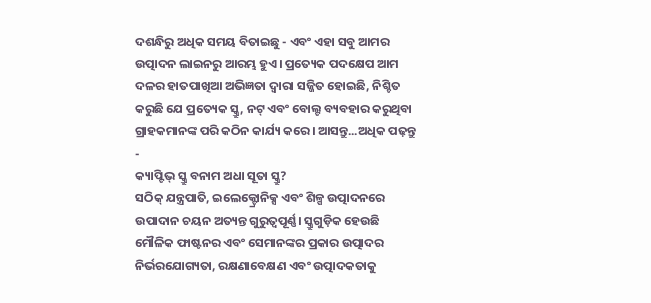ଦଶନ୍ଧିରୁ ଅଧିକ ସମୟ ବିତାଇଛୁ - ଏବଂ ଏହା ସବୁ ଆମର ଉତ୍ପାଦନ ଲାଇନରୁ ଆରମ୍ଭ ହୁଏ। ପ୍ରତ୍ୟେକ ପଦକ୍ଷେପ ଆମ ଦଳର ହାତପାଖିଆ ଅଭିଜ୍ଞତା ଦ୍ୱାରା ସଜ୍ଜିତ ହୋଇଛି, ନିଶ୍ଚିତ କରୁଛି ଯେ ପ୍ରତ୍ୟେକ ସ୍କ୍ରୁ, ନଟ୍ ଏବଂ ବୋଲ୍ଟ ବ୍ୟବହାର କରୁଥିବା ଗ୍ରାହକମାନଙ୍କ ପରି କଠିନ କାର୍ଯ୍ୟ କରେ। ଆସନ୍ତୁ...ଅଧିକ ପଢ଼ନ୍ତୁ -
କ୍ୟାପ୍ଟିଭ୍ ସ୍କ୍ରୁ ବନାମ ଅଧା ସୂତା ସ୍କ୍ରୁ?
ସଠିକ୍ ଯନ୍ତ୍ରପାତି, ଇଲେକ୍ଟ୍ରୋନିକ୍ସ ଏବଂ ଶିଳ୍ପ ଉତ୍ପାଦନରେ ଉପାଦାନ ଚୟନ ଅତ୍ୟନ୍ତ ଗୁରୁତ୍ୱପୂର୍ଣ୍ଣ। ସ୍କ୍ରୁଗୁଡ଼ିକ ହେଉଛି ମୌଳିକ ଫାଷ୍ଟନର ଏବଂ ସେମାନଙ୍କର ପ୍ରକାର ଉତ୍ପାଦର ନିର୍ଭରଯୋଗ୍ୟତା, ରକ୍ଷଣାବେକ୍ଷଣ ଏବଂ ଉତ୍ପାଦକତାକୁ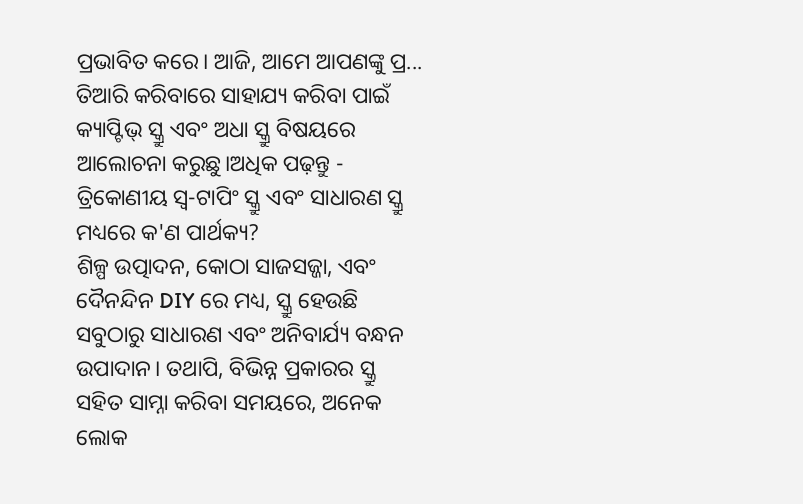ପ୍ରଭାବିତ କରେ। ଆଜି, ଆମେ ଆପଣଙ୍କୁ ପ୍ର... ତିଆରି କରିବାରେ ସାହାଯ୍ୟ କରିବା ପାଇଁ କ୍ୟାପ୍ଟିଭ୍ ସ୍କ୍ରୁ ଏବଂ ଅଧା ସ୍କ୍ରୁ ବିଷୟରେ ଆଲୋଚନା କରୁଛୁ।ଅଧିକ ପଢ଼ନ୍ତୁ -
ତ୍ରିକୋଣୀୟ ସ୍ୱ-ଟାପିଂ ସ୍କ୍ରୁ ଏବଂ ସାଧାରଣ ସ୍କ୍ରୁ ମଧ୍ୟରେ କ'ଣ ପାର୍ଥକ୍ୟ?
ଶିଳ୍ପ ଉତ୍ପାଦନ, କୋଠା ସାଜସଜ୍ଜା, ଏବଂ ଦୈନନ୍ଦିନ DIY ରେ ମଧ୍ୟ, ସ୍କ୍ରୁ ହେଉଛି ସବୁଠାରୁ ସାଧାରଣ ଏବଂ ଅନିବାର୍ଯ୍ୟ ବନ୍ଧନ ଉପାଦାନ। ତଥାପି, ବିଭିନ୍ନ ପ୍ରକାରର ସ୍କ୍ରୁ ସହିତ ସାମ୍ନା କରିବା ସମୟରେ, ଅନେକ ଲୋକ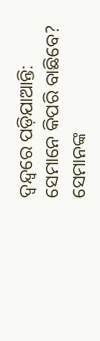ଦ୍ୱନ୍ଦ୍ୱରେ ପଡ଼ିଯାଆନ୍ତି: ସେମାନେ କିପରି ବାଛିବେ? ସେମାନଙ୍କ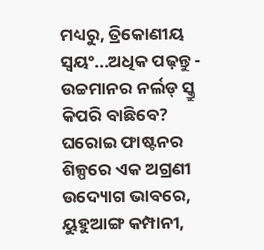ମଧ୍ୟରୁ, ତ୍ରିକୋଣୀୟ ସ୍ୱୟଂ...ଅଧିକ ପଢ଼ନ୍ତୁ -
ଉଚ୍ଚମାନର ନର୍ଲଡ୍ ସ୍କ୍ରୁ କିପରି ବାଛିବେ?
ଘରୋଇ ଫାଷ୍ଟନର ଶିଳ୍ପରେ ଏକ ଅଗ୍ରଣୀ ଉଦ୍ୟୋଗ ଭାବରେ, ୟୁହୁଆଙ୍ଗ କମ୍ପାନୀ,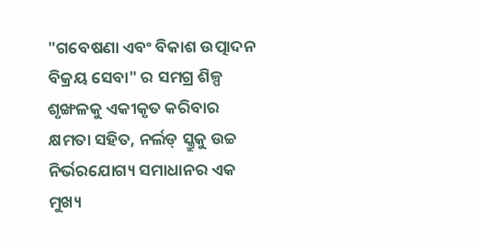"ଗବେଷଣା ଏବଂ ବିକାଶ ଉତ୍ପାଦନ ବିକ୍ରୟ ସେବା" ର ସମଗ୍ର ଶିଳ୍ପ ଶୃଙ୍ଖଳକୁ ଏକୀକୃତ କରିବାର କ୍ଷମତା ସହିତ, ନର୍ଲଡ୍ ସ୍କ୍ରୁକୁ ଉଚ୍ଚ ନିର୍ଭରଯୋଗ୍ୟ ସମାଧାନର ଏକ ମୁଖ୍ୟ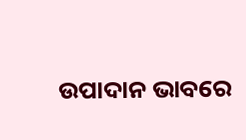ଉପାଦାନ ଭାବରେ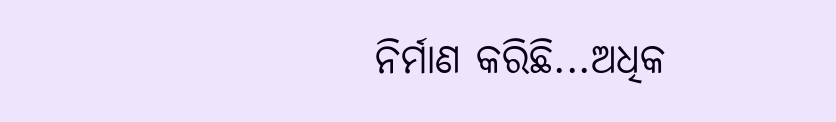ନିର୍ମାଣ କରିଛି...ଅଧିକ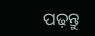ପଢ଼ନ୍ତୁ